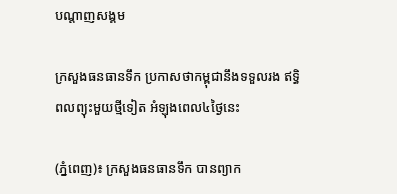បណ្តាញសង្គម

ក្រសួងធនធានទឹក ប្រកាសថាកម្ពុជានឹងទទួលរង ឥទ្ធិពលព្យុះមួយថ្មីទៀត អំឡុងពេល៤ថ្ងៃនេះ

(ភ្នំពេញ)៖ ក្រសួងធនធានទឹក បានព្យាក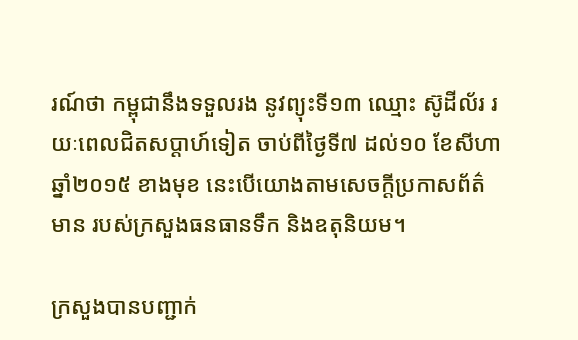រណ៍ថា កម្ពុជានឹងទទួលរង នូវព្យុះទី១៣ ឈ្មោះ ស៊ូដីល័រ រយៈពេលជិតសប្តាហ៍ទៀត ចាប់ពីថ្ងៃទី៧ ដល់១០ ខែសីហា ឆ្នាំ២០១៥ ខាងមុខ នេះបើយោងតាមសេចក្តីប្រកាសព័ត៌មាន របស់ក្រសួងធនធានទឹក និងឧតុនិយម។

ក្រសួងបានបញ្ជាក់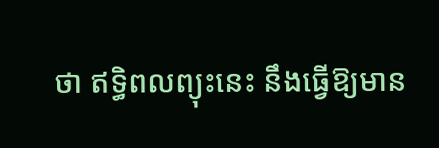ថា ឥទ្ធិពលព្យុះនេះ នឹងធ្វើឱ្យមាន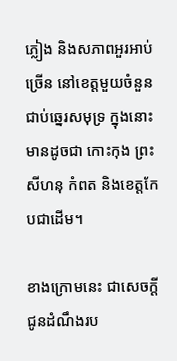ភ្លៀង និងសភាពអួរអាប់ច្រើន នៅខេត្តមួយចំនួនជាប់ឆ្នេរសមុទ្រ ក្នុងនោះមានដូចជា កោះកុង ព្រះសីហនុ កំពត និងខេត្តកែបជាដើម។

ខាងក្រោមនេះ ជាសេចក្តីជូនដំណឹងរប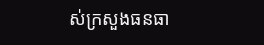ស់ក្រសួងធនធា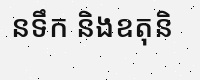នទឹក និងឧតុនិ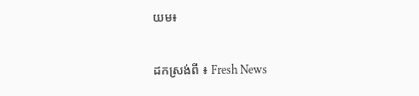យម៖

ដកស្រង់ពី ៖ Fresh News